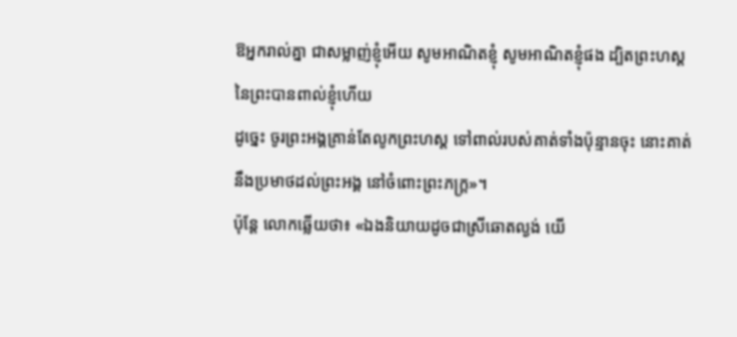ឱអ្នករាល់គ្នា ជាសម្លាញ់ខ្ញុំអើយ សូមអាណិតខ្ញុំ សូមអាណិតខ្ញុំផង ដ្បិតព្រះហស្តនៃព្រះបានពាល់ខ្ញុំហើយ
ដូច្នេះ ចូរព្រះអង្គគ្រាន់តែលូកព្រះហស្ត ទៅពាល់របស់គាត់ទាំងប៉ុន្មានចុះ នោះគាត់នឹងប្រមាថដល់ព្រះអង្គ នៅចំពោះព្រះភក្ត្រ»។
ប៉ុន្តែ លោកឆ្លើយថា៖ «ឯងនិយាយដូចជាស្រីឆោតល្ងង់ យើ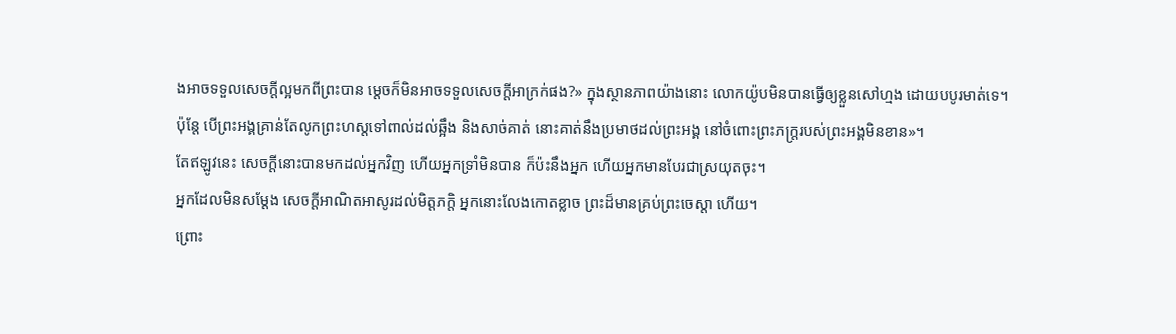ងអាចទទួលសេចក្ដីល្អមកពីព្រះបាន ម្ដេចក៏មិនអាចទទួលសេចក្ដីអាក្រក់ផង?» ក្នុងស្ថានភាពយ៉ាងនោះ លោកយ៉ូបមិនបានធ្វើឲ្យខ្លួនសៅហ្មង ដោយបបូរមាត់ទេ។
ប៉ុន្តែ បើព្រះអង្គគ្រាន់តែលូកព្រះហស្តទៅពាល់ដល់ឆ្អឹង និងសាច់គាត់ នោះគាត់នឹងប្រមាថដល់ព្រះអង្គ នៅចំពោះព្រះភក្ត្ររបស់ព្រះអង្គមិនខាន»។
តែឥឡូវនេះ សេចក្ដីនោះបានមកដល់អ្នកវិញ ហើយអ្នកទ្រាំមិនបាន ក៏ប៉ះនឹងអ្នក ហើយអ្នកមានបែរជាស្រយុតចុះ។
អ្នកដែលមិនសម្ដែង សេចក្ដីអាណិតអាសូរដល់មិត្តភក្ដិ អ្នកនោះលែងកោតខ្លាច ព្រះដ៏មានគ្រប់ព្រះចេស្តា ហើយ។
ព្រោះ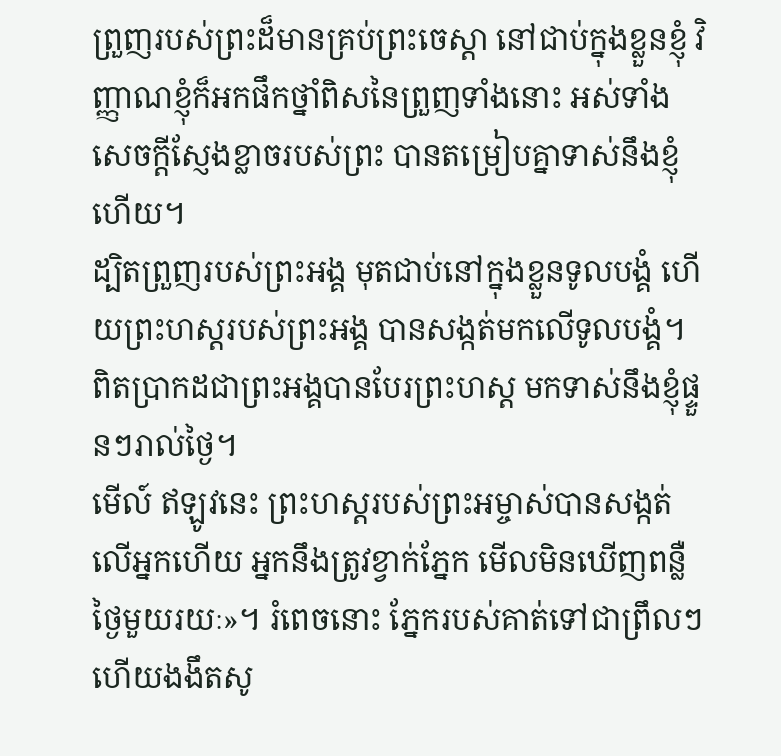ព្រួញរបស់ព្រះដ៏មានគ្រប់ព្រះចេស្តា នៅជាប់ក្នុងខ្លួនខ្ញុំ វិញ្ញាណខ្ញុំក៏អកផឹកថ្នាំពិសនៃព្រួញទាំងនោះ អស់ទាំងសេចក្ដីស្ញែងខ្លាចរបស់ព្រះ បានតម្រៀបគ្នាទាស់នឹងខ្ញុំហើយ។
ដ្បិតព្រួញរបស់ព្រះអង្គ មុតជាប់នៅក្នុងខ្លួនទូលបង្គំ ហើយព្រះហស្តរបស់ព្រះអង្គ បានសង្កត់មកលើទូលបង្គំ។
ពិតប្រាកដជាព្រះអង្គបានបែរព្រះហស្ត មកទាស់នឹងខ្ញុំផ្ទួនៗរាល់ថ្ងៃ។
មើល៍ ឥឡូវនេះ ព្រះហស្តរបស់ព្រះអម្ចាស់បានសង្កត់លើអ្នកហើយ អ្នកនឹងត្រូវខ្វាក់ភ្នែក មើលមិនឃើញពន្លឺថ្ងៃមួយរយៈ»។ រំពេចនោះ ភ្នែករបស់គាត់ទៅជាព្រឹលៗ ហើយងងឹតសូ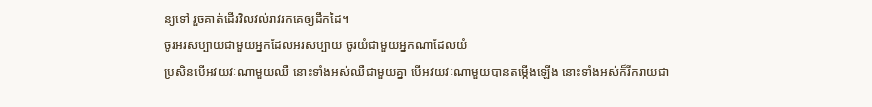ន្យទៅ រួចគាត់ដើរវិលវល់រាវរកគេឲ្យដឹកដៃ។
ចូរអរសប្បាយជាមួយអ្នកដែលអរសប្បាយ ចូរយំជាមួយអ្នកណាដែលយំ
ប្រសិនបើអវយវៈណាមួយឈឺ នោះទាំងអស់ឈឺជាមួយគ្នា បើអវយវៈណាមួយបានតម្កើងឡើង នោះទាំងអស់ក៏រីករាយជា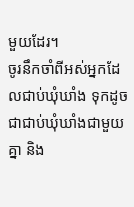មួយដែរ។
ចូរនឹកចាំពីអស់អ្នកដែលជាប់ឃុំឃាំង ទុកដូចជាជាប់ឃុំឃាំងជាមួយគ្នា និង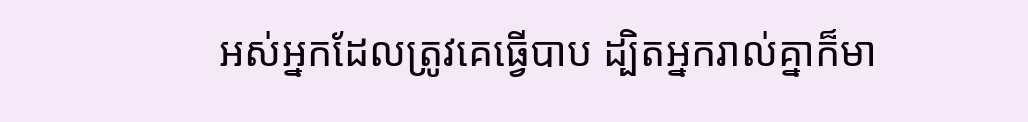អស់អ្នកដែលត្រូវគេធ្វើបាប ដ្បិតអ្នករាល់គ្នាក៏មា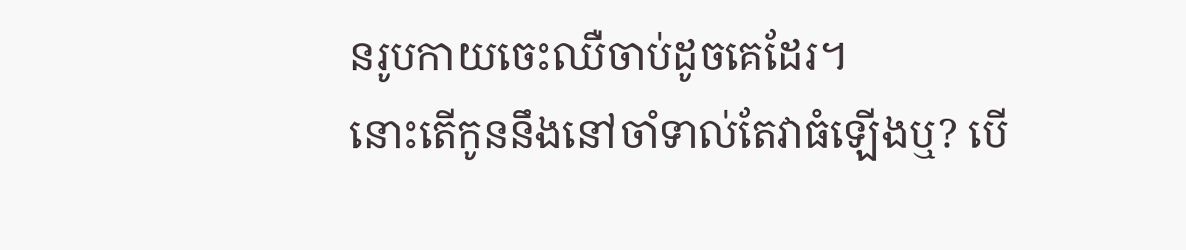នរូបកាយចេះឈឺចាប់ដូចគេដែរ។
នោះតើកូននឹងនៅចាំទាល់តែវាធំឡើងឬ? បើ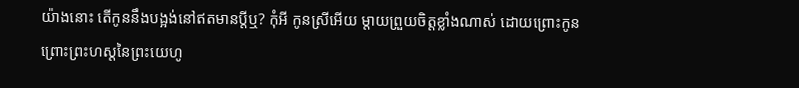យ៉ាងនោះ តើកូននឹងបង្អង់នៅឥតមានប្តីឬ? កុំអី កូនស្រីអើយ ម្តាយព្រួយចិត្តខ្លាំងណាស់ ដោយព្រោះកូន ព្រោះព្រះហស្តនៃព្រះយេហូ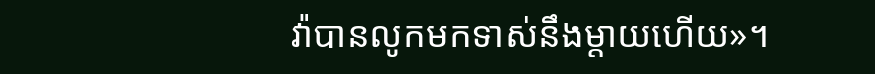វ៉ាបានលូកមកទាស់នឹងម្តាយហើយ»។